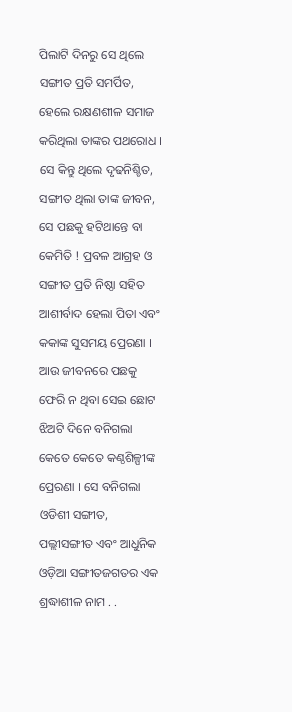ପିଲାଟି ଦିନରୁ ସେ ଥିଲେ ସଙ୍ଗୀତ ପ୍ରତି ସମର୍ପିତ, ହେଲେ ରକ୍ଷଣଶୀଳ ସମାଜ କରିଥିଲା ତାଙ୍କର ପଥରୋଧ । ସେ କିନ୍ତୁ ଥିଲେ ଦୃଢନିଶ୍ଚିତ, ସଙ୍ଗୀତ ଥିଲା ତାଙ୍କ ଜୀବନ, ସେ ପଛକୁ ହଟିଥାନ୍ତେ ବା କେମିତି ! ପ୍ରବଳ ଆଗ୍ରହ ଓ ସଙ୍ଗୀତ ପ୍ରତି ନିଷ୍ଠା ସହିତ ଆଶୀର୍ବାଦ ହେଲା ପିତା ଏବଂ କକାଙ୍କ ସୁସମୟ ପ୍ରେରଣା । ଆଉ ଜୀବନରେ ପଛକୁ ଫେରି ନ ଥିବା ସେଇ ଛୋଟ ଝିଅଟି ଦିନେ ବନିଗଲା କେତେ କେତେ କଣ୍ଠଶିଳ୍ପୀଙ୍କ ପ୍ରେରଣା । ସେ ବନିଗଲା ଓଡିଶୀ ସଙ୍ଗୀତ, ପଲ୍ଲୀସଙ୍ଗୀତ ଏବଂ ଆଧୁନିକ ଓଡ଼ିଆ ସଙ୍ଗୀତଜଗତର ଏକ ଶ୍ରଦ୍ଧାଶୀଳ ନାମ . .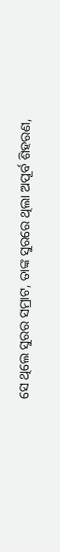ସେ ଥିଲେ ସୁରର ସମ୍ରାଟ, ତାଙ୍କ ସୁରରେ ଥିଲା ଅପୂର୍ବ ଶିହରଣ,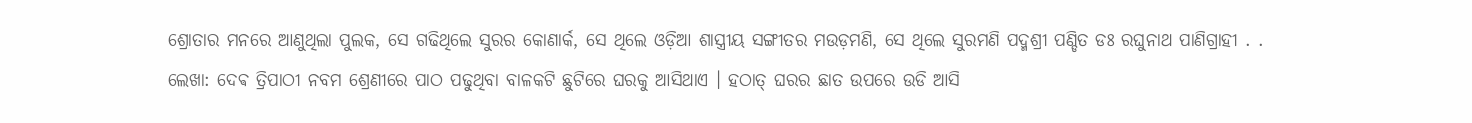ଶ୍ରୋତାର ମନରେ ଆଣୁଥିଲା ପୁଲକ, ସେ ଗଢିଥିଲେ ସୁରର କୋଣାର୍କ, ସେ ଥିଲେ ଓଡ଼ିଆ ଶାସ୍ତ୍ରୀୟ ସଙ୍ଗୀତର ମଉଡ଼ମଣି, ସେ ଥିଲେ ସୁରମଣି ପଦ୍ମଶ୍ରୀ ପଣ୍ଡିତ ଡଃ ରଘୁନାଥ ପାଣିଗ୍ରାହୀ . .
ଲେଖା: ଦେଵ ତ୍ରିପାଠୀ ନବମ ଶ୍ରେଣୀରେ ପାଠ ପଢୁଥିବା ବାଳକଟି ଛୁଟିରେ ଘରକୁ ଆସିଥାଏ । ହଠାତ୍ ଘରର ଛାତ ଉପରେ ଉଡି ଆସି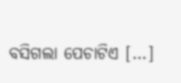ବସିଗଲା ପେଚାଟିଏ […]